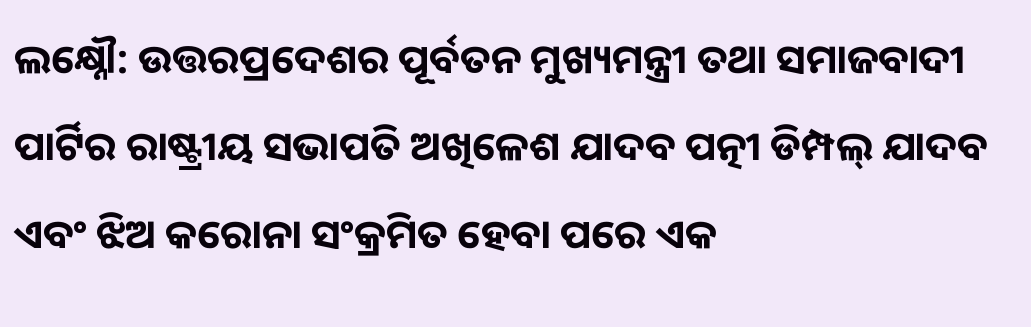ଲକ୍ଷ୍ନୌ: ଉତ୍ତରପ୍ରଦେଶର ପୂର୍ବତନ ମୁଖ୍ୟମନ୍ତ୍ରୀ ତଥା ସମାଜବାଦୀ ପାର୍ଟିର ରାଷ୍ଟ୍ରୀୟ ସଭାପତି ଅଖିଳେଶ ଯାଦବ ପତ୍ନୀ ଡିମ୍ପଲ୍ ଯାଦବ ଏବଂ ଝିଅ କରୋନା ସଂକ୍ରମିତ ହେବା ପରେ ଏକ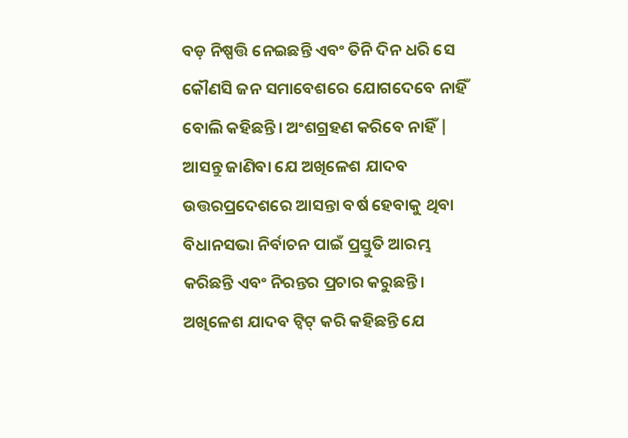ବଡ଼ ନିଷ୍ପତ୍ତି ନେଇଛନ୍ତି ଏବଂ ତିନି ଦିନ ଧରି ସେ କୌଣସି ଜନ ସମାବେଶରେ ଯୋଗଦେବେ ନାହିଁ ବୋଲି କହିଛନ୍ତି। ଅଂଶଗ୍ରହଣ କରିବେ ନାହିଁ | ଆସନ୍ତୁ ଜାଣିବା ଯେ ଅଖିଳେଶ ଯାଦବ ଉତ୍ତରପ୍ରଦେଶରେ ଆସନ୍ତା ବର୍ଷ ହେବାକୁ ଥିବା ବିଧାନସଭା ନିର୍ବାଚନ ପାଇଁ ପ୍ରସ୍ତୁତି ଆରମ୍ଭ କରିଛନ୍ତି ଏବଂ ନିରନ୍ତର ପ୍ରଚାର କରୁଛନ୍ତି।
ଅଖିଳେଶ ଯାଦବ ଟ୍ୱିଟ୍ କରି କହିଛନ୍ତି ଯେ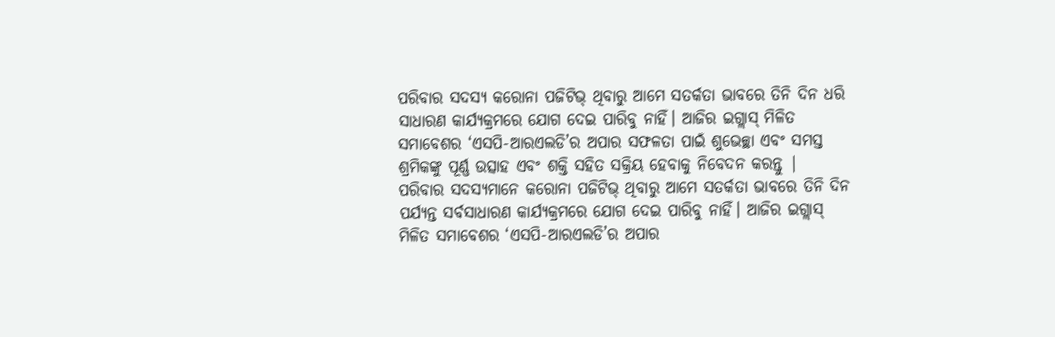ପରିବାର ସଦସ୍ୟ କରୋନା ପଜିଟିଭ୍ ଥିବାରୁ ଆମେ ସତର୍କତା ଭାବରେ ତିନି ଦିନ ଧରି ସାଧାରଣ କାର୍ଯ୍ୟକ୍ରମରେ ଯୋଗ ଦେଇ ପାରିବୁ ନାହିଁ। ଆଜିର ଇଗ୍ଲାସ୍ ମିଳିତ ସମାବେଶର ‘ଏସପି-ଆରଏଲଡି’ର ଅପାର ସଫଳତା ପାଇଁ ଶୁଭେଚ୍ଛା ଏବଂ ସମସ୍ତ ଶ୍ରମିକଙ୍କୁ ପୂର୍ଣ୍ଣ ଉତ୍ସାହ ଏବଂ ଶକ୍ତି ସହିତ ସକ୍ରିୟ ହେବାକୁ ନିବେଦନ କରନ୍ତୁ |
ପରିବାର ସଦସ୍ୟମାନେ କରୋନା ପଜିଟିଭ୍ ଥିବାରୁ ଆମେ ସତର୍କତା ଭାବରେ ତିନି ଦିନ ପର୍ଯ୍ୟନ୍ତ ସର୍ବସାଧାରଣ କାର୍ଯ୍ୟକ୍ରମରେ ଯୋଗ ଦେଇ ପାରିବୁ ନାହିଁ। ଆଜିର ଇଗ୍ଲାସ୍ ମିଳିତ ସମାବେଶର ‘ଏସପି-ଆରଏଲଡି’ର ଅପାର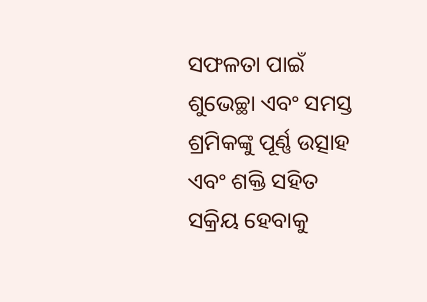ସଫଳତା ପାଇଁ ଶୁଭେଚ୍ଛା ଏବଂ ସମସ୍ତ ଶ୍ରମିକଙ୍କୁ ପୂର୍ଣ୍ଣ ଉତ୍ସାହ ଏବଂ ଶକ୍ତି ସହିତ ସକ୍ରିୟ ହେବାକୁ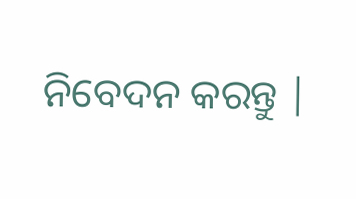ନିବେଦନ କରନ୍ତୁ |